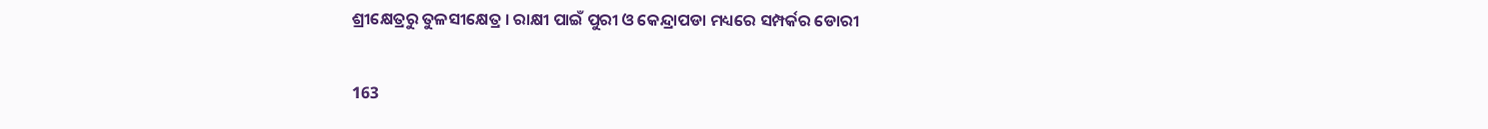ଶ୍ରୀକ୍ଷେତ୍ରରୁ ତୁଳସୀକ୍ଷେତ୍ର । ରାକ୍ଷୀ ପାଇଁ ପୁରୀ ଓ କେନ୍ଦ୍ରାପଡା ମଧ୍ୟରେ ସମ୍ପର୍କର ଡୋରୀ

163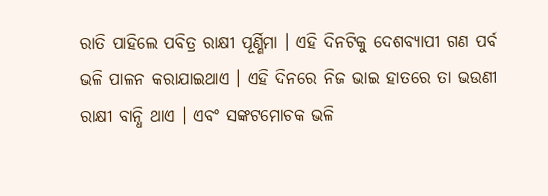ରାତି ପାହିଲେ ପବିତ୍ର ରାକ୍ଷୀ ପୂର୍ଣ୍ଣିମା । ଏହି ଦିନଟିକୁ ଦେଶବ୍ୟାପୀ ଗଣ ପର୍ବ ଭଳି ପାଳନ କରାଯାଇଥାଏ । ଏହି ଦିନରେ ନିଜ ଭାଇ ହାତରେ ତା ଭଉଣୀ ରାକ୍ଷୀ ବାନ୍ଧି ଥାଏ । ଏବଂ ସଙ୍କଟମୋଚକ ଭଳି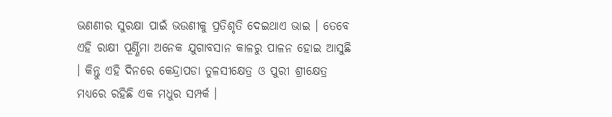ଭଣଣୀର ସୁରକ୍ଷା ପାଇଁ ଭଉଣୀକୁ ପ୍ରତିଶୃତି ଦେଇଥାଏ ଭାଇ । ତେବେ ଏହି ରାକ୍ଷୀ ପୂର୍ଣ୍ଣିମା ଅନେକ ଯୁଗାବସାନ କାଳରୁ ପାଳନ ହୋଇ ଆସୁଛି । କିନ୍ତୁ ଏହି ଦିନରେ କେନ୍ଦ୍ରାପଡା ତୁଳସୀକ୍ଷେତ୍ର ଓ ପୁରୀ ଶ୍ରୀକ୍ଷେତ୍ର ମଧ୍ୟରେ ରହିଛି ଏକ ମଧୁର ସମ୍ପର୍କ ।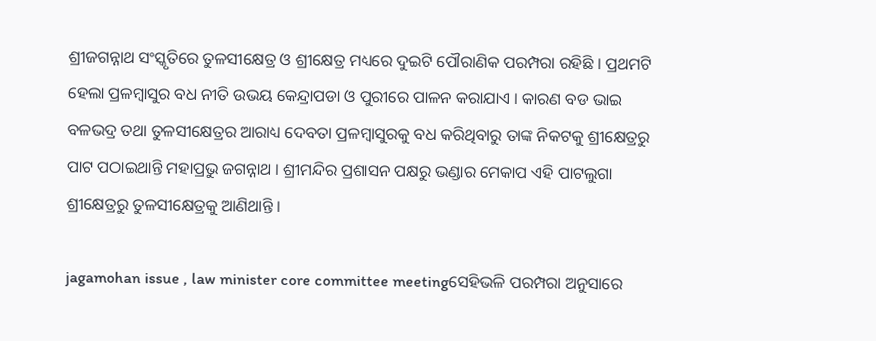ଶ୍ରୀଜଗନ୍ନାଥ ସଂସ୍କୃତିରେ ତୁଳସୀକ୍ଷେତ୍ର ଓ ଶ୍ରୀକ୍ଷେତ୍ର ମଧ୍ୟରେ ଦୁଇଟି ପୌରାଣିକ ପରମ୍ପରା ରହିଛି । ପ୍ରଥମଟି ହେଲା ପ୍ରଳମ୍ବାସୁର ବଧ ନୀତି ଉଭୟ କେନ୍ଦ୍ରାପଡା ଓ ପୁରୀରେ ପାଳନ କରାଯାଏ । କାରଣ ବଡ ଭାଇ ବଳଭଦ୍ର ତଥା ତୁଳସୀକ୍ଷେତ୍ରର ଆରାଧ୍ୟ ଦେବତା ପ୍ରଳମ୍ବାସୁରକୁ ବଧ କରିଥିବାରୁ ତାଙ୍କ ନିକଟକୁ ଶ୍ରୀକ୍ଷେତ୍ରରୁ ପାଟ ପଠାଇଥାନ୍ତି ମହାପ୍ରଭୁ ଜଗନ୍ନାଥ । ଶ୍ରୀମନ୍ଦିର ପ୍ରଶାସନ ପକ୍ଷରୁ ଭଣ୍ଡାର ମେକାପ ଏହି ପାଟଲୁଗା ଶ୍ରୀକ୍ଷେତ୍ରରୁ ତୁଳସୀକ୍ଷେତ୍ରକୁ ଆଣିଥାନ୍ତି ।

jagamohan issue , law minister core committee meetingସେହିଭଳି ପରମ୍ପରା ଅନୁସାରେ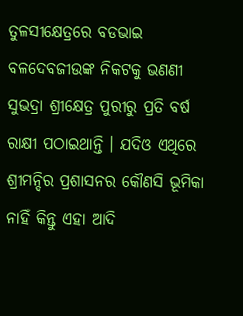ତୁଳସୀକ୍ଷେତ୍ରରେ ବଡଭାଇ ବଳଦେବଜୀଉଙ୍କ ନିକଟକୁ ଭଣଣୀ ସୁଭଦ୍ରା ଶ୍ରୀକ୍ଷେତ୍ର ପୁରୀରୁ ପ୍ରତି ବର୍ଷ ରାକ୍ଷୀ ପଠାଇଥାନ୍ତି । ଯଦିଓ ଏଥିରେ ଶ୍ରୀମନ୍ଦିର ପ୍ରଶାସନର କୌଣସି ଭୂମିକା ନାହିଁ କିନ୍ତୁ ଏହା ଆଦି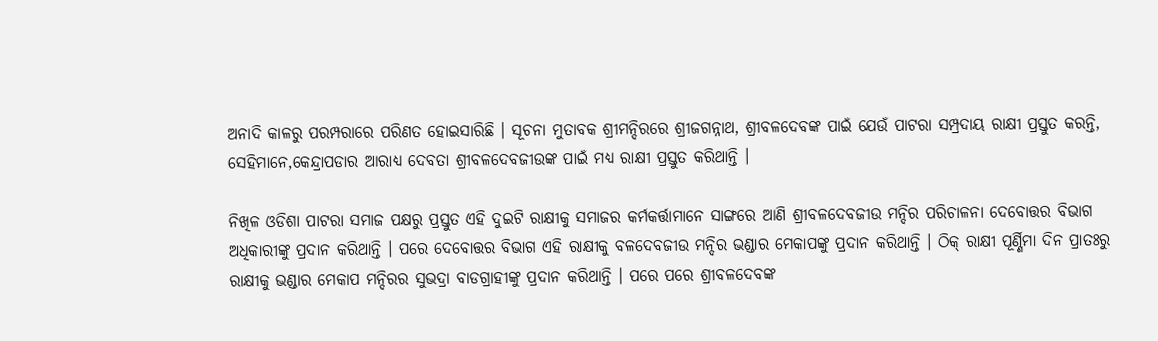ଅନାଦି କାଳରୁ ପରମ୍ପରାରେ ପରିଣତ ହୋଇସାରିଛି । ସୂଚନା ମୁତାବକ ଶ୍ରୀମନ୍ଦିରରେ ଶ୍ରୀଜଗନ୍ନାଥ, ଶ୍ରୀବଳଦେବଙ୍କ ପାଇଁ ଯେଉଁ ପାଟରା ସମ୍ପ୍ରଦାୟ ରାକ୍ଷୀ ପ୍ରସ୍ତୁତ କରନ୍ତି, ସେହିମାନେ,କେନ୍ଦ୍ରାପଡାର ଆରାଧ୍ୟ ଦେବତା ଶ୍ରୀବଳଦେବଜୀଉଙ୍କ ପାଇଁ ମଧ୍ୟ ରାକ୍ଷୀ ପ୍ରସ୍ତୁତ କରିଥାନ୍ତି ।

ନିଖିଳ ଓଡିଶା ପାଟରା ସମାଜ ପକ୍ଷରୁ ପ୍ରସ୍ତୁତ ଏହି ଦୁଇଟି ରାକ୍ଷୀକୁ ସମାଜର କର୍ମକର୍ତ୍ତାମାନେ ସାଙ୍ଗରେ ଆଣି ଶ୍ରୀବଳଦେବଜୀଉ ମନ୍ଦିର ପରିଚାଳନା ଦେବୋତ୍ତର ବିଭାଗ ଅଧିକାରୀଙ୍କୁ ପ୍ରଦାନ କରିଥାନ୍ତି । ପରେ ଦେବୋତ୍ତର ବିଭାଗ ଏହି ରାକ୍ଷୀକୁ ବଳଦେବଜୀଉ ମନ୍ଦିର ଭଣ୍ଡାର ମେକାପଙ୍କୁ ପ୍ରଦାନ କରିଥାନ୍ତି । ଠିକ୍ ରାକ୍ଷୀ ପୂର୍ଣ୍ଣିମା ଦିନ ପ୍ରାତଃରୁ ରାକ୍ଷୀକୁ ଭଣ୍ଡାର ମେକାପ ମନ୍ଦିରର ସୁଭଦ୍ରା ବାଡଗ୍ରାହୀଙ୍କୁ ପ୍ରଦାନ କରିଥାନ୍ତି । ପରେ ପରେ ଶ୍ରୀବଳଦେବଙ୍କ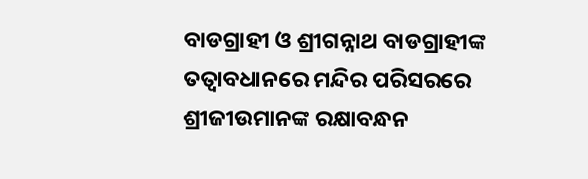ବାଡଗ୍ରାହୀ ଓ ଶ୍ରୀଗନ୍ନାଥ ବାଡଗ୍ରାହୀଙ୍କ ତତ୍ୱାବଧାନରେ ମନ୍ଦିର ପରିସରରେ ଶ୍ରୀଜୀଉମାନଙ୍କ ରକ୍ଷାବନ୍ଧନ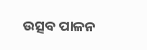ଉତ୍ସବ ପାଳନ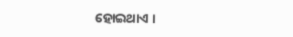ହୋଇଥାଏ ।